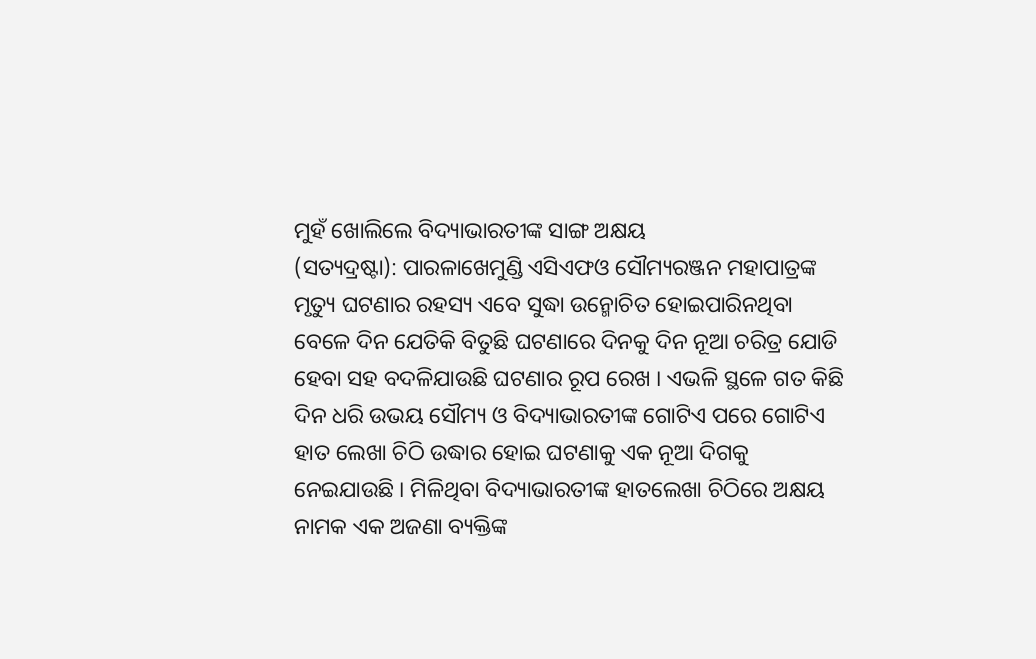ମୁହଁ ଖୋଲିଲେ ବିଦ୍ୟାଭାରତୀଙ୍କ ସାଙ୍ଗ ଅକ୍ଷୟ
(ସତ୍ୟଦ୍ରଷ୍ଟା): ପାରଳାଖେମୁଣ୍ଡି ଏସିଏଫଓ ସୌମ୍ୟରଞ୍ଜନ ମହାପାତ୍ରଙ୍କ ମୃତ୍ୟୁ ଘଟଣାର ରହସ୍ୟ ଏବେ ସୁଦ୍ଧା ଉନ୍ମୋଚିତ ହୋଇପାରିନଥିବା ବେଳେ ଦିନ ଯେତିକି ବିତୁଛି ଘଟଣାରେ ଦିନକୁ ଦିନ ନୂଆ ଚରିତ୍ର ଯୋଡି ହେବା ସହ ବଦଳିଯାଉଛି ଘଟଣାର ରୂପ ରେଖ । ଏଭଳି ସ୍ଥଳେ ଗତ କିଛି ଦିନ ଧରି ଉଭୟ ସୌମ୍ୟ ଓ ବିଦ୍ୟାଭାରତୀଙ୍କ ଗୋଟିଏ ପରେ ଗୋଟିଏ ହାତ ଲେଖା ଚିଠି ଉଦ୍ଧାର ହୋଇ ଘଟଣାକୁ ଏକ ନୂଆ ଦିଗକୁ ନେଇଯାଉଛି । ମିଳିଥିବା ବିଦ୍ୟାଭାରତୀଙ୍କ ହାତଲେଖା ଚିଠିରେ ଅକ୍ଷୟ ନାମକ ଏକ ଅଜଣା ବ୍ୟକ୍ତିଙ୍କ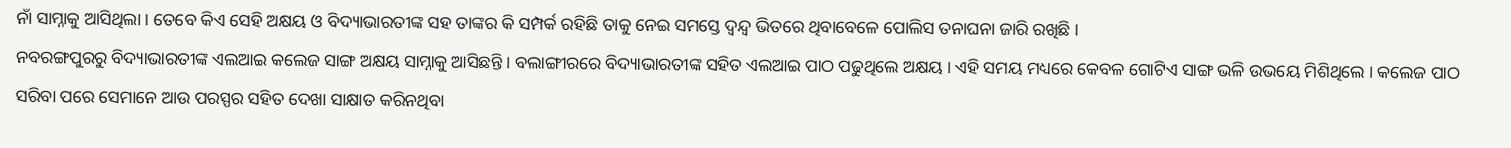ନାଁ ସାମ୍ନାକୁ ଆସିଥିଲା । ତେବେ କିଏ ସେହି ଅକ୍ଷୟ ଓ ବିଦ୍ୟାଭାରତୀଙ୍କ ସହ ତାଙ୍କର କି ସମ୍ପର୍କ ରହିଛି ତାକୁ ନେଇ ସମସ୍ତେ ଦ୍ଵନ୍ଦ୍ବ ଭିତରେ ଥିବାବେଳେ ପୋଲିସ ତନାଘନା ଜାରି ରଖିଛି ।
ନବରଙ୍ଗପୁରରୁ ବିଦ୍ୟାଭାରତୀଙ୍କ ଏଲଆଇ କଲେଜ ସାଙ୍ଗ ଅକ୍ଷୟ ସାମ୍ନାକୁ ଆସିଛନ୍ତି । ବଲାଙ୍ଗୀରରେ ବିଦ୍ୟାଭାରତୀଙ୍କ ସହିତ ଏଲଆଇ ପାଠ ପଢୁଥିଲେ ଅକ୍ଷୟ । ଏହି ସମୟ ମଧ୍ୟରେ କେବଳ ଗୋଟିଏ ସାଙ୍ଗ ଭଳି ଉଭୟେ ମିଶିଥିଲେ । କଲେଜ ପାଠ ସରିବା ପରେ ସେମାନେ ଆଉ ପରସ୍ପର ସହିତ ଦେଖା ସାକ୍ଷାତ କରିନଥିବା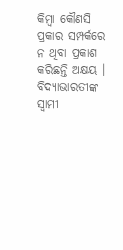କିମ୍ବା କୌଣସି ପ୍ରକାର ସମ୍ପର୍କରେ ନ ଥିବା ପ୍ରକାଶ କରିଛନ୍ତି ଅକ୍ଷୟ ।
ବିଦ୍ୟାଭାରତୀଙ୍କ ସ୍ବାମୀ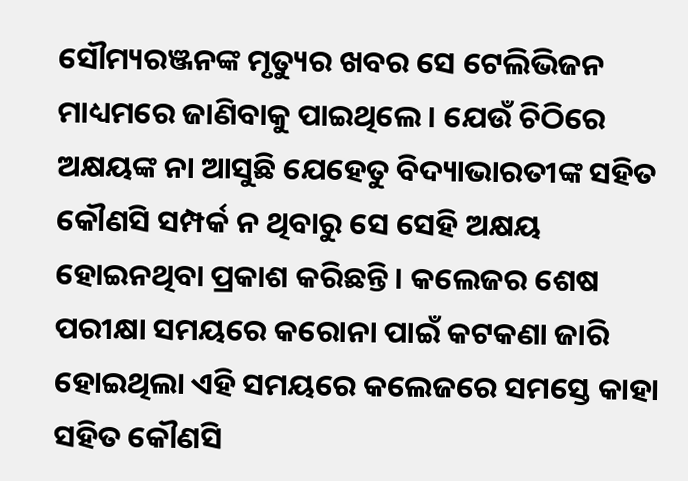ସୌମ୍ୟରଞ୍ଜନଙ୍କ ମୃତ୍ୟୁର ଖବର ସେ ଟେଲିଭିଜନ ମାଧ୍ୟମରେ ଜାଣିବାକୁ ପାଇଥିଲେ । ଯେଉଁ ଚିଠିରେ ଅକ୍ଷୟଙ୍କ ନା ଆସୁଛି ଯେହେତୁ ବିଦ୍ୟାଭାରତୀଙ୍କ ସହିତ କୌଣସି ସମ୍ପର୍କ ନ ଥିବାରୁ ସେ ସେହି ଅକ୍ଷୟ ହୋଇନଥିବା ପ୍ରକାଶ କରିଛନ୍ତି । କଲେଜର ଶେଷ ପରୀକ୍ଷା ସମୟରେ କରୋନା ପାଇଁ କଟକଣା ଜାରି ହୋଇଥିଲା ଏହି ସମୟରେ କଲେଜରେ ସମସ୍ତେ କାହା ସହିତ କୌଣସି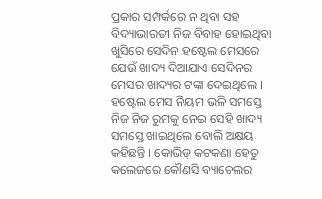ପ୍ରକାର ସମ୍ପର୍କରେ ନ ଥିବା ସହ ବିଦ୍ୟାଭାରତୀ ନିଜ ବିବାହ ହୋଇଥିବା ଖୁସିରେ ସେଦିନ ହଷ୍ଟେଲ ମେସରେ ଯେଉଁ ଖାଦ୍ୟ ଦିଆଯାଏ ସେଦିନର ମେସର ଖାଦ୍ୟର ଟଙ୍କା ଦେଇଥିଲେ । ହଷ୍ଟେଲ ମେସ ନିୟମ ଭଳି ସମସ୍ତେ ନିଜ ନିଜ ରୁମକୁ ନେଇ ସେହି ଖାଦ୍ୟ ସମସ୍ତେ ଖାଇଥିଲେ ବୋଲି ଅକ୍ଷୟ କହିଛନ୍ତି । କୋଭିଡ୍ କଟକଣା ହେତୁ କଲେଜରେ କୌଣସି ବ୍ୟାଚେଲର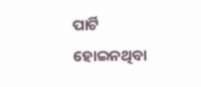ପାର୍ଟି ହୋଇନଥିବା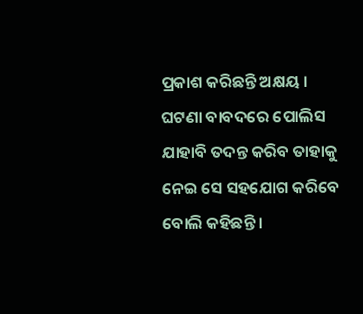ପ୍ରକାଶ କରିଛନ୍ତି ଅକ୍ଷୟ । ଘଟଣା ବାବଦରେ ପୋଲିସ ଯାହାବି ତଦନ୍ତ କରିବ ତାହାକୁ ନେଇ ସେ ସହଯୋଗ କରିବେ ବୋଲି କହିଛନ୍ତି ।